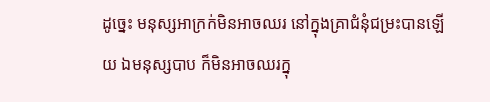ដូច្នេះ មនុស្សអាក្រក់មិនអាចឈរ នៅក្នុងគ្រាជំនុំជម្រះបានឡើយ ឯមនុស្សបាប ក៏មិនអាចឈរក្នុ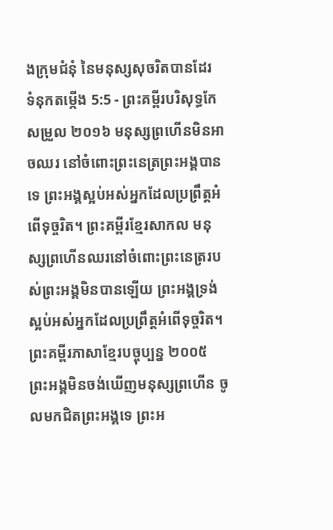ងក្រុមជំនុំ នៃមនុស្សសុចរិតបានដែរ
ទំនុកតម្កើង 5:5 - ព្រះគម្ពីរបរិសុទ្ធកែសម្រួល ២០១៦ មនុស្សព្រហើនមិនអាចឈរ នៅចំពោះព្រះនេត្រព្រះអង្គបានទេ ព្រះអង្គស្អប់អស់អ្នកដែលប្រព្រឹត្តអំពើទុច្ចរិត។ ព្រះគម្ពីរខ្មែរសាកល មនុស្សព្រហើនឈរនៅចំពោះព្រះនេត្ររបស់ព្រះអង្គមិនបានឡើយ ព្រះអង្គទ្រង់ស្អប់អស់អ្នកដែលប្រព្រឹត្តអំពើទុច្ចរិត។ ព្រះគម្ពីរភាសាខ្មែរបច្ចុប្បន្ន ២០០៥ ព្រះអង្គមិនចង់ឃើញមនុស្សព្រហើន ចូលមកជិតព្រះអង្គទេ ព្រះអ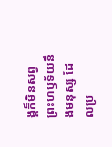ង្គក៏មិនសព្វព្រះហឫទ័យនឹងមនុស្ស ដែលប្រ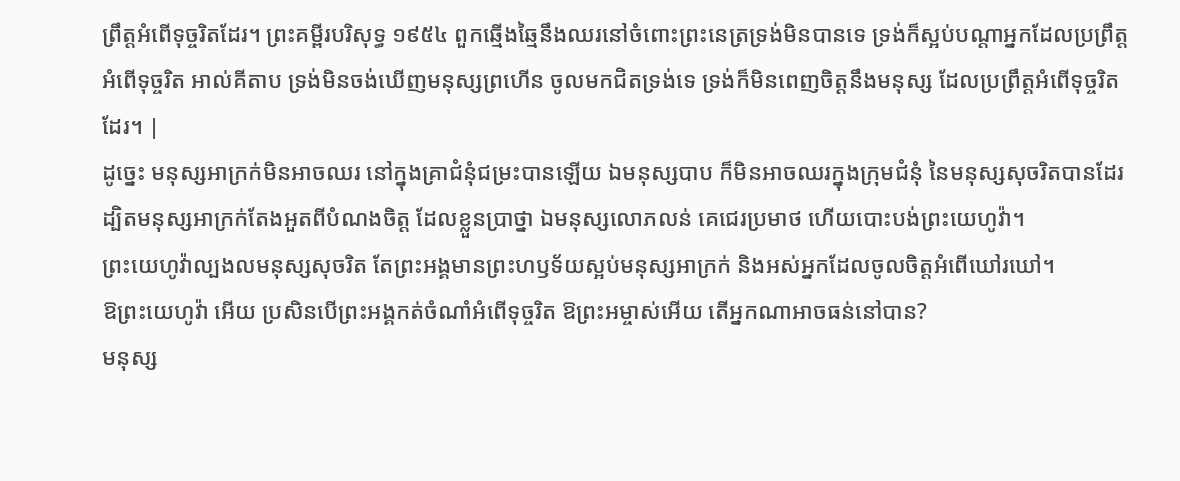ព្រឹត្តអំពើទុច្ចរិតដែរ។ ព្រះគម្ពីរបរិសុទ្ធ ១៩៥៤ ពួកឆ្មើងឆ្មៃនឹងឈរនៅចំពោះព្រះនេត្រទ្រង់មិនបានទេ ទ្រង់ក៏ស្អប់បណ្តាអ្នកដែលប្រព្រឹត្តអំពើទុច្ចរិត អាល់គីតាប ទ្រង់មិនចង់ឃើញមនុស្សព្រហើន ចូលមកជិតទ្រង់ទេ ទ្រង់ក៏មិនពេញចិត្តនឹងមនុស្ស ដែលប្រព្រឹត្តអំពើទុច្ចរិតដែរ។ |
ដូច្នេះ មនុស្សអាក្រក់មិនអាចឈរ នៅក្នុងគ្រាជំនុំជម្រះបានឡើយ ឯមនុស្សបាប ក៏មិនអាចឈរក្នុងក្រុមជំនុំ នៃមនុស្សសុចរិតបានដែរ
ដ្បិតមនុស្សអាក្រក់តែងអួតពីបំណងចិត្ត ដែលខ្លួនប្រាថ្នា ឯមនុស្សលោភលន់ គេជេរប្រមាថ ហើយបោះបង់ព្រះយេហូវ៉ា។
ព្រះយេហូវ៉ាល្បងលមនុស្សសុចរិត តែព្រះអង្គមានព្រះហឫទ័យស្អប់មនុស្សអាក្រក់ និងអស់អ្នកដែលចូលចិត្តអំពើឃៅរឃៅ។
ឱព្រះយេហូវ៉ា អើយ ប្រសិនបើព្រះអង្គកត់ចំណាំអំពើទុច្ចរិត ឱព្រះអម្ចាស់អើយ តើអ្នកណាអាចធន់នៅបាន?
មនុស្ស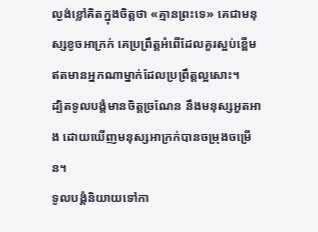ល្ងង់ខ្លៅគិតក្នុងចិត្តថា «គ្មានព្រះទេ» គេជាមនុស្សខូចអាក្រក់ គេប្រព្រឹត្តអំពើដែលគួរស្អប់ខ្ពើម ឥតមានអ្នកណាម្នាក់ដែលប្រព្រឹត្តល្អសោះ។
ដ្បិតទូលបង្គំមានចិត្តច្រណែន នឹងមនុស្សអួតអាង ដោយឃើញមនុស្សអាក្រក់បានចម្រុងចម្រើន។
ទូលបង្គំនិយាយទៅកា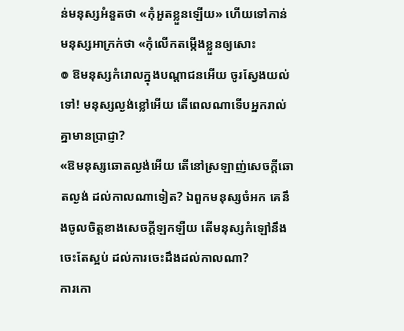ន់មនុស្សអំនួតថា «កុំអួតខ្លួនឡើយ» ហើយទៅកាន់មនុស្សអាក្រក់ថា «កុំលើកតម្កើងខ្លួនឲ្យសោះ
៙ ឱមនុស្សកំរោលក្នុងបណ្ដាជនអើយ ចូរស្វែងយល់ទៅ! មនុស្សល្ងង់ខ្លៅអើយ តើពេលណាទើបអ្នករាល់គ្នាមានប្រាជ្ញា?
«ឱមនុស្សឆោតល្ងង់អើយ តើនៅស្រឡាញ់សេចក្ដីឆោតល្ងង់ ដល់កាលណាទៀត? ឯពួកមនុស្សចំអក គេនឹងចូលចិត្តខាងសេចក្ដីឡកឡឺយ តើមនុស្សកំឡៅនឹងចេះតែស្អប់ ដល់ការចេះដឹងដល់កាលណា?
ការកោ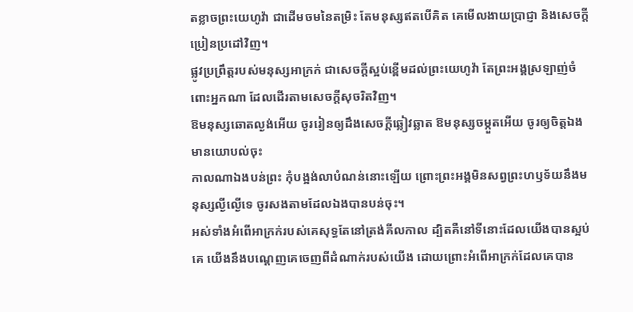តខ្លាចព្រះយេហូវ៉ា ជាដើមចមនៃតម្រិះ តែមនុស្សឥតបើគិត គេមើលងាយប្រាជ្ញា និងសេចក្ដីប្រៀនប្រដៅវិញ។
ផ្លូវប្រព្រឹត្តរបស់មនុស្សអាក្រក់ ជាសេចក្ដីស្អប់ខ្ពើមដល់ព្រះយេហូវ៉ា តែព្រះអង្គស្រឡាញ់ចំពោះអ្នកណា ដែលដើរតាមសេចក្ដីសុចរិតវិញ។
ឱមនុស្សឆោតល្ងង់អើយ ចូររៀនឲ្យដឹងសេចក្ដីឆ្លៀវឆ្លាត ឱមនុស្សចម្កួតអើយ ចូរឲ្យចិត្តឯងមានយោបល់ចុះ
កាលណាឯងបន់ព្រះ កុំបង្អង់លាបំណន់នោះឡើយ ព្រោះព្រះអង្គមិនសព្វព្រះហឫទ័យនឹងមនុស្សល្ងីល្ងើទេ ចូរសងតាមដែលឯងបានបន់ចុះ។
អស់ទាំងអំពើអាក្រក់របស់គេសុទ្ធតែនៅត្រង់គីលកាល ដ្បិតគឺនៅទីនោះដែលយើងបានស្អប់គេ យើងនឹងបណ្តេញគេចេញពីដំណាក់របស់យើង ដោយព្រោះអំពើអាក្រក់ដែលគេបាន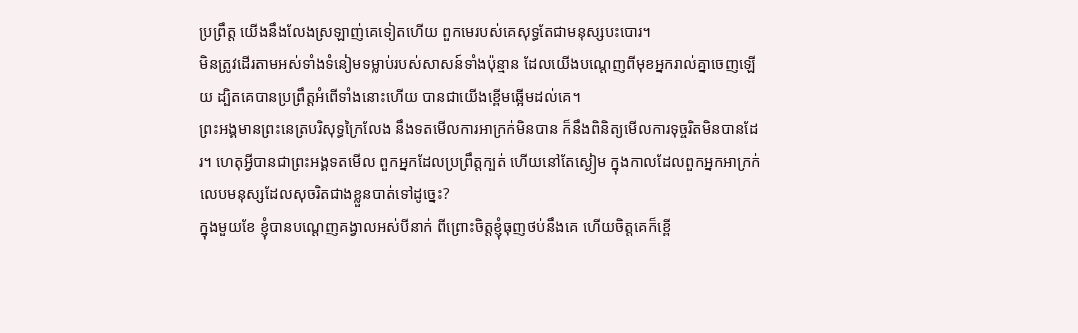ប្រព្រឹត្ត យើងនឹងលែងស្រឡាញ់គេទៀតហើយ ពួកមេរបស់គេសុទ្ធតែជាមនុស្សបះបោរ។
មិនត្រូវដើរតាមអស់ទាំងទំនៀមទម្លាប់របស់សាសន៍ទាំងប៉ុន្មាន ដែលយើងបណ្តេញពីមុខអ្នករាល់គ្នាចេញឡើយ ដ្បិតគេបានប្រព្រឹត្តអំពើទាំងនោះហើយ បានជាយើងខ្ពើមឆ្អើមដល់គេ។
ព្រះអង្គមានព្រះនេត្របរិសុទ្ធក្រៃលែង នឹងទតមើលការអាក្រក់មិនបាន ក៏នឹងពិនិត្យមើលការទុច្ចរិតមិនបានដែរ។ ហេតុអ្វីបានជាព្រះអង្គទតមើល ពួកអ្នកដែលប្រព្រឹត្តក្បត់ ហើយនៅតែស្ងៀម ក្នុងកាលដែលពួកអ្នកអាក្រក់ លេបមនុស្សដែលសុចរិតជាងខ្លួនបាត់ទៅដូច្នេះ?
ក្នុងមួយខែ ខ្ញុំបានបណ្តេញគង្វាលអស់បីនាក់ ពីព្រោះចិត្តខ្ញុំធុញថប់នឹងគេ ហើយចិត្តគេក៏ខ្ពើ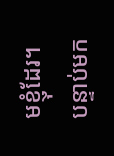មខ្ញុំដែរ។
បន្ទាប់មក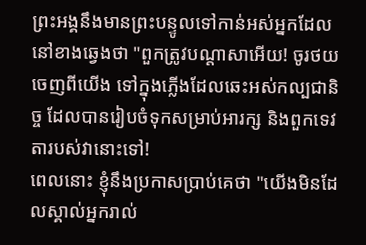ព្រះអង្គនឹងមានព្រះបន្ទូលទៅកាន់អស់អ្នកដែលនៅខាងឆ្វេងថា "ពួកត្រូវបណ្តាសាអើយ! ចូរថយចេញពីយើង ទៅក្នុងភ្លើងដែលឆេះអស់កល្បជានិច្ច ដែលបានរៀបចំទុកសម្រាប់អារក្ស និងពួកទេវតារបស់វានោះទៅ!
ពេលនោះ ខ្ញុំនឹងប្រកាសប្រាប់គេថា "យើងមិនដែលស្គាល់អ្នករាល់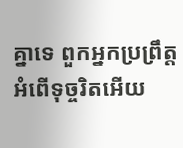គ្នាទេ ពួកអ្នកប្រព្រឹត្តអំពើទុច្ចរិតអើយ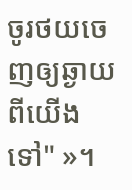ចូរថយចេញឲ្យឆ្ងាយពីយើងទៅ" »។